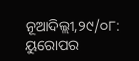ନୂଆଦିଲ୍ଲୀ,୨୯/୦୮: ୟୁରୋପର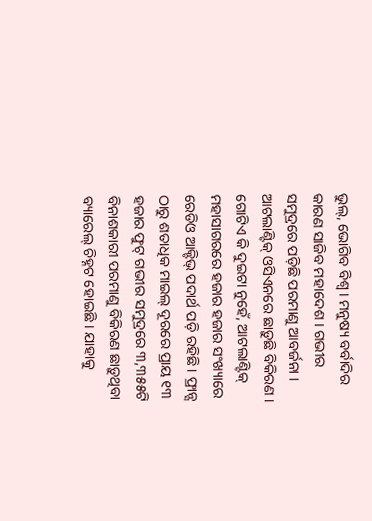ଭୁଲ୍, ଭୋଗିବ ବିଶ୍ବ । ମନୁଷ୍ୟ ବର୍ବାଦିର କାରଣ ସାଜିବ ମହାଦେଶ । ଗଭୀର ସମୁଦ୍ରରେ ପଡ଼ିଛି ପରମାଣୁ ଆବର୍ଜନା । ଆଟଲାଣ୍ଟିକ୍ ଓସିଏନରେ ଛାଡ଼ୁଛି ବିକିରଣ । ଗୋଟିଏ କି ଦୁଇଟା ନୁହେଁ, ଆଟଲାଣ୍ଟିକ୍ ମହାସାଗରରେ ହଜାର ହଜାର ସଂଖ୍ୟାରେ ରେଡିଓ ଆକ୍ଟିଭ୍ ପଦାର୍ଥ ପଡ଼ି ରହିଛି । ଫ୍ରାନ୍ସ ଠାରୁ ଶତାଧିକ ମାଇଲ୍ ଦୂରରେ ପ୍ରାୟ ୧୩ ହଜାର ଫୁଟ୍ ଗଭୀର ସମୁଦ୍ରରେ ୩,୩୫୫ଟି ବିନାଶକାରୀ ପରମାଣୁ ବିକିରଣ ଛାଡ଼ୁଥିବା ବ୍ୟାରେଲ୍ ଚିହ୍ନଟ ହୋଇଛି । ଯାହାକୁ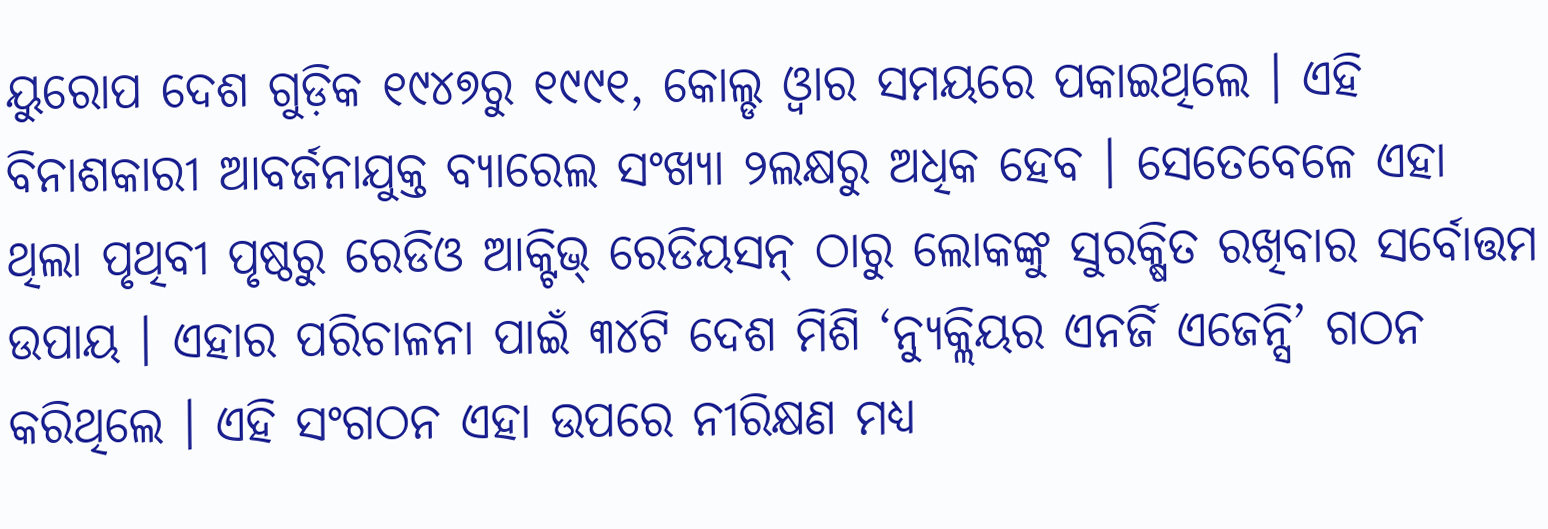ୟୁରୋପ ଦେଶ ଗୁଡ଼ିକ ୧୯୪୭ରୁ ୧୯୯୧, କୋଲ୍ଡ ଓ୍ବାର ସମୟରେ ପକାଇଥିଲେ । ଏହି ବିନାଶକାରୀ ଆବର୍ଜନାଯୁକ୍ତ ବ୍ୟାରେଲ ସଂଖ୍ୟା ୨ଲକ୍ଷରୁ ଅଧିକ ହେବ । ସେତେବେଳେ ଏହା ଥିଲା ପୃଥିବୀ ପୃଷ୍ଠରୁ ରେଡିଓ ଆକ୍ଟିଭ୍ ରେଡିୟସନ୍ ଠାରୁ ଲୋକଙ୍କୁ ସୁରକ୍ଷିତ ରଖିବାର ସର୍ବୋତ୍ତମ ଉପାୟ । ଏହାର ପରିଚାଳନା ପାଇଁ ୩୪ଟି ଦେଶ ମିଶି ‘ନ୍ୟୁକ୍ଲିୟର ଏନର୍ଜି ଏଜେନ୍ସି’ ଗଠନ କରିଥିଲେ । ଏହି ସଂଗଠନ ଏହା ଉପରେ ନୀରିକ୍ଷଣ ମଧ୍ୟ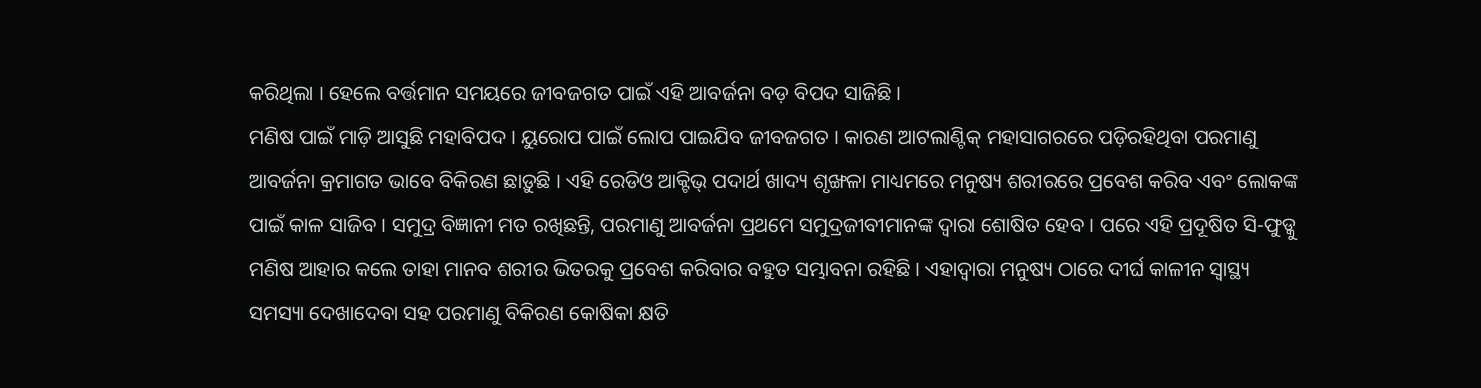କରିଥିଲା । ହେଲେ ବର୍ତ୍ତମାନ ସମୟରେ ଜୀବଜଗତ ପାଇଁ ଏହି ଆବର୍ଜନା ବଡ଼ ବିପଦ ସାଜିଛି ।
ମଣିଷ ପାଇଁ ମାଡ଼ି ଆସୁଛି ମହାବିପଦ । ୟୁରୋପ ପାଇଁ ଲୋପ ପାଇଯିବ ଜୀବଜଗତ । କାରଣ ଆଟଲାଣ୍ଟିକ୍ ମହାସାଗରରେ ପଡ଼ିରହିଥିବା ପରମାଣୁ ଆବର୍ଜନା କ୍ରମାଗତ ଭାବେ ବିକିରଣ ଛାଡ଼ୁଛି । ଏହି ରେଡିଓ ଆକ୍ଟିଭ୍ ପଦାର୍ଥ ଖାଦ୍ୟ ଶୃଙ୍ଖଳା ମାଧ୍ୟମରେ ମନୁଷ୍ୟ ଶରୀରରେ ପ୍ରବେଶ କରିବ ଏବଂ ଲୋକଙ୍କ ପାଇଁ କାଳ ସାଜିବ । ସମୁଦ୍ର ବିଜ୍ଞାନୀ ମତ ରଖିଛନ୍ତି, ପରମାଣୁ ଆବର୍ଜନା ପ୍ରଥମେ ସମୁଦ୍ରଜୀବୀମାନଙ୍କ ଦ୍ବାରା ଶୋଷିତ ହେବ । ପରେ ଏହି ପ୍ରଦୂଷିତ ସି-ଫୁଡ୍କୁ ମଣିଷ ଆହାର କଲେ ତାହା ମାନବ ଶରୀର ଭିତରକୁ ପ୍ରବେଶ କରିବାର ବହୁତ ସମ୍ଭାବନା ରହିଛି । ଏହାଦ୍ବାରା ମନୁଷ୍ୟ ଠାରେ ଦୀର୍ଘ କାଳୀନ ସ୍ବାସ୍ଥ୍ୟ ସମସ୍ୟା ଦେଖାଦେବା ସହ ପରମାଣୁ ବିକିରଣ କୋଷିକା କ୍ଷତି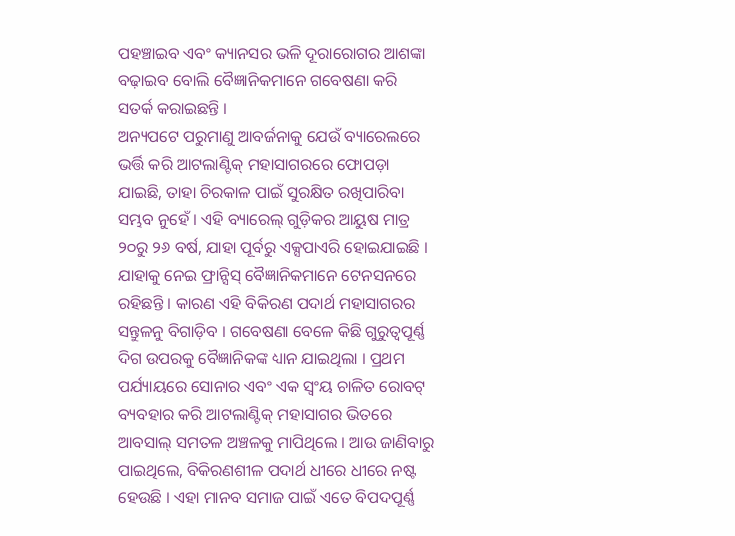ପହଞ୍ଚାଇବ ଏବଂ କ୍ୟାନସର ଭଳି ଦୂରାରୋଗର ଆଶଙ୍କା ବଢ଼ାଇବ ବୋଲି ବୈଜ୍ଞାନିକମାନେ ଗବେଷଣା କରି ସତର୍କ କରାଇଛନ୍ତି ।
ଅନ୍ୟପଟେ ପରୁମାଣୁ ଆବର୍ଜନାକୁ ଯେଉଁ ବ୍ୟାରେଲରେ ଭର୍ତ୍ତି କରି ଆଟଲାଣ୍ଟିକ୍ ମହାସାଗରରେ ଫୋପଡ଼ା ଯାଇଛି, ତାହା ଚିରକାଳ ପାଇଁ ସୁରକ୍ଷିତ ରଖିପାରିବା ସମ୍ଭବ ନୁହେଁ । ଏହି ବ୍ୟାରେଲ୍ ଗୁଡ଼ିକର ଆୟୁଷ ମାତ୍ର ୨୦ରୁ ୨୬ ବର୍ଷ, ଯାହା ପୂର୍ବରୁ ଏକ୍ସପାଏରି ହୋଇଯାଇଛି । ଯାହାକୁ ନେଇ ଫ୍ରାନ୍ସିସ୍ ବୈଜ୍ଞାନିକମାନେ ଟେନସନରେ ରହିଛନ୍ତି । କାରଣ ଏହି ବିକିରଣ ପଦାର୍ଥ ମହାସାଗରର ସନ୍ତୁଳନୁ ବିଗାଡ଼ିବ । ଗବେଷଣା ବେଳେ କିଛି ଗୁରୁତ୍ବପୂର୍ଣ୍ଣ ଦିଗ ଉପରକୁ ବୈଜ୍ଞାନିକଙ୍କ ଧ୍ୟାନ ଯାଇଥିଲା । ପ୍ରଥମ ପର୍ଯ୍ୟାୟରେ ସୋନାର ଏବଂ ଏକ ସ୍ବଂୟ ଚାଳିତ ରୋବଟ୍ ବ୍ୟବହାର କରି ଆଟଲାଣ୍ଟିକ୍ ମହାସାଗର ଭିତରେ ଆବସାଲ୍ ସମତଳ ଅଞ୍ଚଳକୁ ମାପିଥିଲେ । ଆଉ ଜାଣିବାରୁ ପାଇଥିଲେ, ବିକିରଣଶୀଳ ପଦାର୍ଥ ଧୀରେ ଧୀରେ ନଷ୍ଟ ହେଉଛି । ଏହା ମାନବ ସମାଜ ପାଇଁ ଏତେ ବିପଦପୂର୍ଣ୍ଣ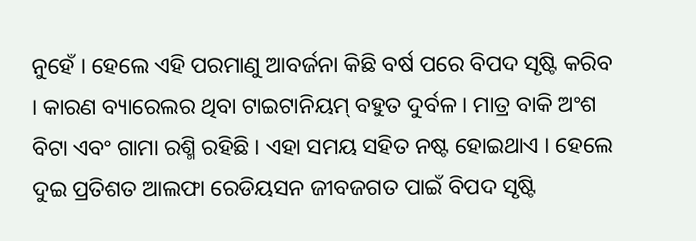ନୁହେଁ । ହେଲେ ଏହି ପରମାଣୁ ଆବର୍ଜନା କିଛି ବର୍ଷ ପରେ ବିପଦ ସୃଷ୍ଟି କରିବ । କାରଣ ବ୍ୟାରେଲର ଥିବା ଟାଇଟାନିୟମ୍ ବହୁତ ଦୁର୍ବଳ । ମାତ୍ର ବାକି ଅଂଶ ବିଟା ଏବଂ ଗାମା ରଶ୍ମି ରହିଛି । ଏହା ସମୟ ସହିତ ନଷ୍ଟ ହୋଇଥାଏ । ହେଲେ ଦୁଇ ପ୍ରତିଶତ ଆଲଫା ରେଡିୟସନ ଜୀବଜଗତ ପାଇଁ ବିପଦ ସୃଷ୍ଟି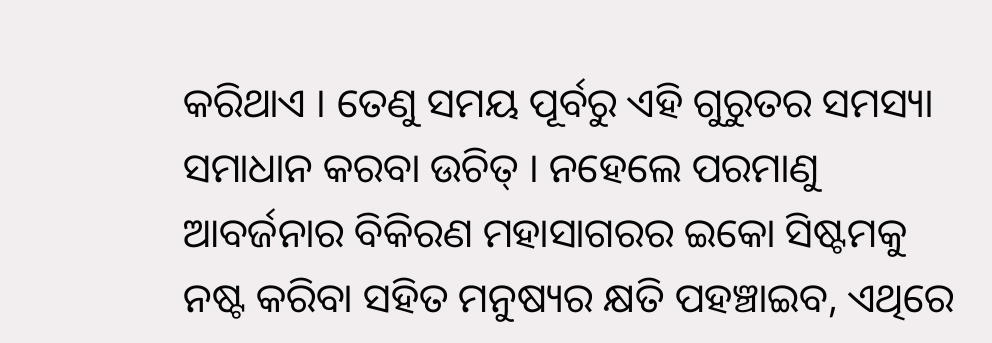କରିଥାଏ । ତେଣୁ ସମୟ ପୂର୍ବରୁ ଏହି ଗୁରୁତର ସମସ୍ୟା ସମାଧାନ କରବା ଉଚିତ୍ । ନହେଲେ ପରମାଣୁ ଆବର୍ଜନାର ବିକିରଣ ମହାସାଗରର ଇକୋ ସିଷ୍ଟମକୁ ନଷ୍ଟ କରିବା ସହିତ ମନୁଷ୍ୟର କ୍ଷତି ପହଞ୍ଚାଇବ, ଏଥିରେ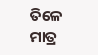ତିଳେ ମାତ୍ର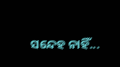ସନ୍ଦେହ ନାହିଁ...